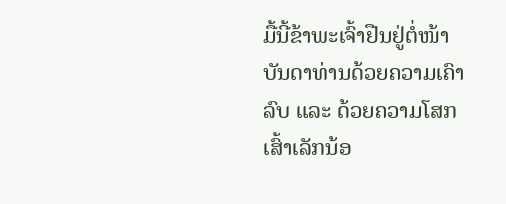ມື້ນີ້ຂ້າພະເຈົ້າຢືນຢູ່ຕໍ່ໜ້າບັນດາທ່ານດ້ວຍຄວາມເຄົາລົບ ແລະ ດ້ວຍຄວາມໂສກເສົ້າເລັກນ້ອ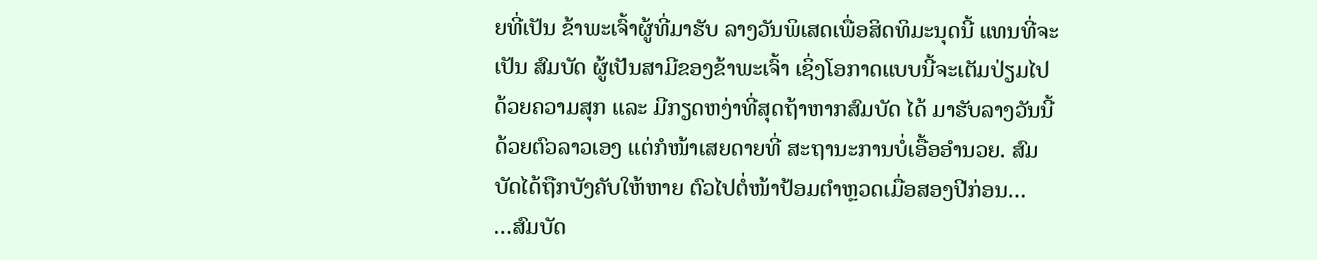ຍທີ່ເປັນ ຂ້າພະເຈົ້າຜູ້ທີ່ມາຮັບ ລາງວັນພິເສດເພື່ອສິດທິມະນຸດນີ້ ແທນທີ່ຈະເປັນ ສົມບັດ ຜູ້ເປັນສາມີຂອງຂ້າພະເຈົ້າ ເຊິ່ງໂອກາດແບບນີ້ຈະເຕັມປ່ຽມໄປ ດ້ວຍຄວາມສຸກ ແລະ ມີກຽດຫງ່າທີ່ສຸດຖ້າຫາກສົມບັດ ໄດ້ ມາຮັບລາງວັນນີ້ດ້ວຍຕົວລາວເອງ ແຕ່ກໍໜ້າເສຍດາຍທີ່ ສະຖານະການບໍ່ເອື້ອອຳນວຍ. ສົມບັດໄດ້ຖືກບັງຄັບໃຫ້ຫາຍ ຕົວໄປຕໍ່ໜ້າປ້ອມຕຳຫຼວດເມື່ອສອງປີກ່ອນ…
…ສົມບັດ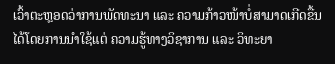ເວົ້າຕະຫຼອດວ່າການພັດທະນາ ແລະ ຄວາມກ້າວໜ້າບໍ່ສາມາດເກີດຂື້ນໄດ້ໂດຍການນຳໃຊ້ແຕ່ ຄວາມຮູ້ທາງວິຊາການ ແລະ ວິທະຍາ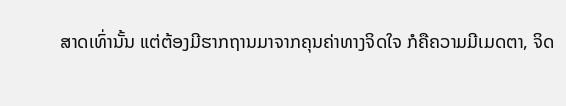ສາດເທົ່ານັ້ນ ແຕ່ຕ້ອງມີຮາກຖານມາຈາກຄຸນຄ່າທາງຈິດໃຈ ກໍຄືຄວາມມີເມດຕາ, ຈິດ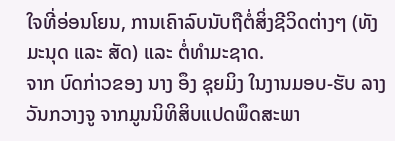ໃຈທີ່ອ່ອນໂຍນ, ການເຄົາລົບນັບຖືຕໍ່ສິ່ງຊີວິດຕ່າງໆ (ທັງມະນຸດ ແລະ ສັດ) ແລະ ຕໍ່ທຳມະຊາດ.
ຈາກ ບົດກ່າວຂອງ ນາງ ອຶງ ຊຸຍມິງ ໃນງານມອບ-ຮັບ ລາງວັນກວາງຈູ ຈາກມູນນິທິສິບແປດພຶດສະພາ